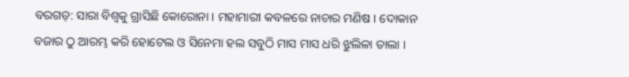ବରଗଡ଼: ସାରା ବିଶ୍ବକୁ ଗ୍ରାସିଛି କୋରୋନା । ମହାମାରୀ କବଳରେ ନାଚାର ମଣିଷ । ଦୋକାନ ବଜାର ଠୁ ଆରମ୍ଭ କରି ହୋଟେଲ ଓ ସିନେମା ହଲ ସବୁଠି ମାସ ମାସ ଧରି ଝୁଲିଳା ତାଲା ।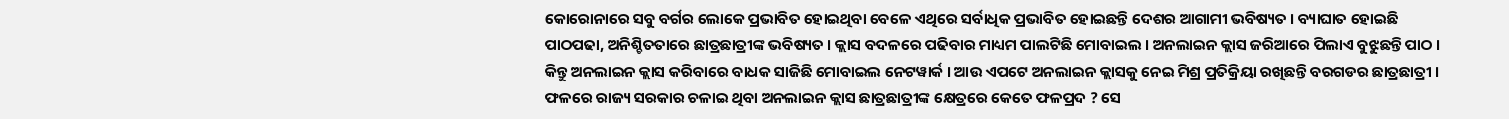କୋରୋନାରେ ସବୁ ବର୍ଗର ଲୋକେ ପ୍ରଭାବିତ ହୋଇଥିବା ବେଳେ ଏଥିରେ ସର୍ବାଧିକ ପ୍ରଭାବିତ ହୋଇଛନ୍ତି ଦେଶର ଆଗାମୀ ଭବିଷ୍ୟତ । ବ୍ୟାଘାତ ହୋଇଛି ପାଠପଢା, ଅନିଶ୍ଚିତତାରେ ଛାତ୍ରଛାତ୍ରୀଙ୍କ ଭବିଷ୍ୟତ । କ୍ଲାସ ବଦଳରେ ପଢିବାର ମାଧ୍ୟମ ପାଲଟିଛି ମୋବାଇଲ । ଅନଲାଇନ କ୍ଲାସ ଜରିଆରେ ପିଲାଏ ବୁଝୁଛନ୍ତି ପାଠ । କିନ୍ତୁ ଅନଲାଇନ କ୍ଲାସ କରିବାରେ ବାଧକ ସାଜିଛି ମୋବାଇଲ ନେଟୱାର୍କ । ଆଉ ଏପଟେ ଅନଲାଇନ କ୍ଲାସକୁ ନେଇ ମିଶ୍ର ପ୍ରତିକ୍ରିୟା ରଖିଛନ୍ତି ବରଗଡର ଛାତ୍ରଛାତ୍ରୀ । ଫଳରେ ରାଜ୍ୟ ସରକାର ଚଳାଇ ଥିବା ଅନଲାଇନ କ୍ଲାସ ଛାତ୍ରଛାତ୍ରୀଙ୍କ କ୍ଷେତ୍ରରେ କେତେ ଫଳପ୍ରଦ ? ସେ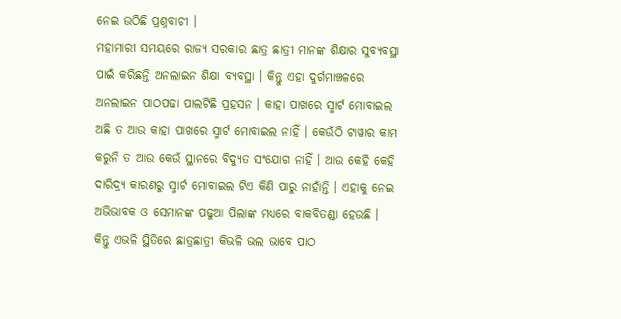ନେଇ ଉଠିଛି ପ୍ରଶ୍ନବାଚୀ ।
ମହାମାରୀ ସମୟରେ ରାଜ୍ୟ ସରକାର ଛାତ୍ର ଛାତ୍ରୀ ମାନଙ୍କ ଶିକ୍ଷାର ସୁବ୍ୟବସ୍ଥା ପାଇଁ କରିଛନ୍ତି ଅନଲାଇନ ଶିକ୍ଷା ବ୍ୟବସ୍ଥା । କିନ୍ତୁ ଏହା ଦୁର୍ଗମାଞ୍ଚଳରେ ଅନଲାଇନ ପାଠପଢା ପାଲଟିଛି ପ୍ରହସନ । କାହା ପାଖରେ ସ୍ମାର୍ଟ ମୋବାଇଲ ଅଛି ତ ଆଉ କାହା ପାଖରେ ସ୍ମାର୍ଟ ମୋବାଇଲ ନାହିଁ । କେଉଁଠି ଟାୱାର କାମ କରୁନି ତ ଆଉ କେଉଁ ସ୍ଥାନରେ ବିଦ୍ୟୁତ ସଂଯୋଗ ନାହିଁ । ଆଉ କେହି କେହି ଦାରିଦ୍ର୍ୟ କାରଣରୁ ସ୍ମାର୍ଟ ମୋବାଇଲ ଟିଏ କିଣି ପାରୁ ନାହାଁନ୍ତି । ଏହାକୁ ନେଇ ଅଭିଭାବକ ଓ ସେମାନଙ୍କ ପଢୁଆ ପିଲାଙ୍କ ମଧ୍ୟରେ ବାକବିତଣ୍ଡା ହେଉଛି । କିନ୍ତୁ ଏଭଳି ସ୍ଥିତିରେ ଛାତ୍ରଛାତ୍ରୀ କିଭଳି ଭଲ ଭାବେ ପାଠ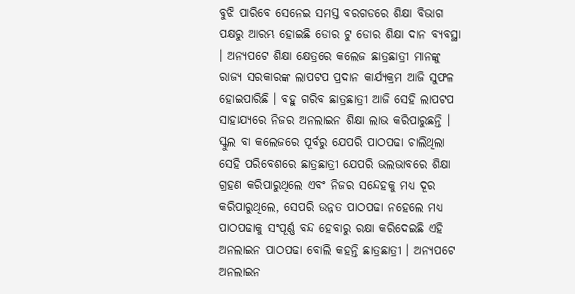ବୁଝି ପାରିବେ ସେନେଇ ସମସ୍ତ ବରଗଡରେ ଶିକ୍ଷା ବିଭାଗ ପକ୍ଷରୁ ଆରମ୍ଭ ହୋଇଛି ଡୋର ଟୁ ଡୋର ଶିକ୍ଷା ଦାନ ବ୍ୟବସ୍ଥା । ଅନ୍ୟପଟେ ଶିକ୍ଷା କ୍ଷେତ୍ରରେ କଲେଜ ଛାତ୍ରଛାତ୍ରୀ ମାନଙ୍କୁ ରାଜ୍ୟ ସରକାରଙ୍କ ଲାପଟପ ପ୍ରଦାନ କାର୍ଯ୍ୟକ୍ରମ ଆଜି ସୁଫଳ ହୋଇପାରିଛି । ବହୁ ଗରିବ ଛାତ୍ରଛାତ୍ରୀ ଆଜି ସେହି ଲାପଟପ ସାହାଯ୍ୟରେ ନିଜର ଅନଲାଇନ ଶିକ୍ଷା ଲାଭ କରିପାରୁଛନ୍ତି । ସ୍କୁଲ ବା କଲେଜରେ ପୂର୍ବରୁ ଯେପରି ପାଠପଢା ଚାଲିଥିଲା ସେହି ପରିବେଶରେ ଛାତ୍ରଛାତ୍ରୀ ଯେପରି ଭଲଭାବରେ ଶିକ୍ଷା ଗ୍ରହଣ କରିପାରୁଥିଲେ ଏବଂ ନିଜର ସନ୍ଦେହକୁ ମଧ୍ୟ ଦୂର କରିପାରୁଥିଲେ, ସେପରି ଉନ୍ନତ ପାଠପଢା ନହେଲେ ମଧ୍ୟ ପାଠପଢାକୁ ସଂପୂର୍ଣ୍ଣ ବନ୍ଦ ହେବାରୁ ରକ୍ଷା କରିଦେଇଛି ଏହି ଅନଲାଇନ ପାଠପଢା ବୋଲି କହନ୍ତି ଛାତ୍ରଛାତ୍ରୀ । ଅନ୍ୟପଟେ ଅନଲାଇନ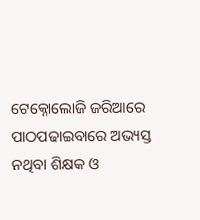ଟେକ୍ନୋଲୋଜି ଜରିଆରେ ପାଠପଢାଇବାରେ ଅଭ୍ୟସ୍ତ ନଥିବା ଶିକ୍ଷକ ଓ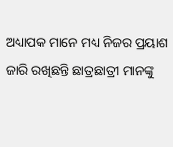ଅଧ୍ୟାପକ ମାନେ ମଧ୍ୟ ନିଜର ପ୍ରୟାଶ ଜାରି ରଖିଛନ୍ତି ଛାତ୍ରଛାତ୍ରୀ ମାନଙ୍କୁ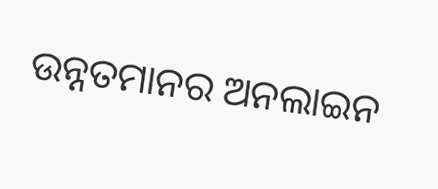ଉନ୍ନତମାନର ଅନଲାଇନ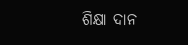ଶିକ୍ଷା ଦାନ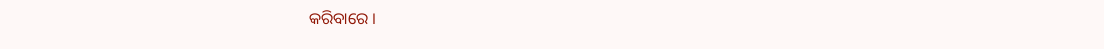କରିବାରେ ।